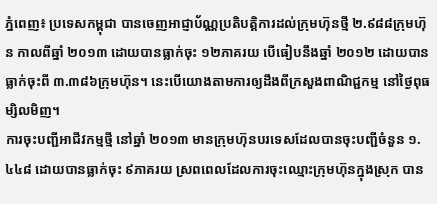ភ្នំពេញ៖ ប្រទេសកម្ពុជា បានចេញអាជ្ញាប័ណ្ណប្រតិបត្តិការដល់ក្រុមហ៊ុនថ្មី ២.៩៨៨ក្រុមហ៊ុន កាលពីឆ្នាំ ២០១៣ ដោយបានធ្លាក់ចុះ ១២ភាគរយ បើធៀបនឹងឆ្នាំ ២០១២ ដោយបានធ្លាក់ចុះពី ៣.៣៨៦ក្រុមហ៊ុន។ នេះបើយោងតាមការឲ្យដឹងពីក្រសួងពាណិជ្ជកម្ម នៅថ្ងៃពុធម្សិលមិញ។
ការចុះបញ្ជីអាជីវកម្មថ្មី នៅឆ្នាំ ២០១៣ មានក្រុមហ៊ុនបរទេសដែលបានចុះបញ្ជីចំនួន ១.៤៤៨ ដោយបានធ្លាក់ចុះ ៩ភាគរយ ស្រពពេលដែលការចុះឈ្មោះក្រុមហ៊ុនក្នុងស្រុក បាន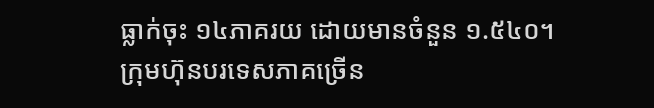ធ្លាក់ចុះ ១៤ភាគរយ ដោយមានចំនួន ១.៥៤០។
ក្រុមហ៊ុនបរទេសភាគច្រើន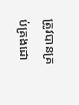ត្រូវបានគ្រប់គ្រងដោ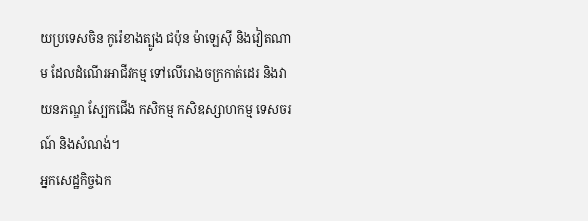យប្រទេសចិន កូរ៉េខាងត្បូង ជប៉ុន ម៉ាឡេស៊ី និងវៀតណាម ដែលដំណើរអាជីវកម្ម ទៅលើរោងចក្រកាត់ដេរ និងវាយនភណ្ឌ ស្បែកជើង កសិកម្ម កសិឧស្សាហកម្ម ទេសចរណ៍ និងសំណង់។
អ្នកសេដ្ឋកិច្ចឯក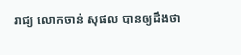រាជ្យ លោកចាន់ សុផល បានឲ្យដឹងថា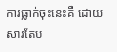ការធ្លាក់ចុះនេះគឺ ដោយសារតែប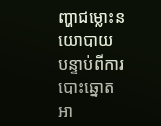ញ្ហាជម្លោះនយោបាយ បន្ទាប់ពីការបោះឆ្នោតអា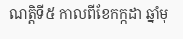ណត្តិទី៥ កាលពីខែកក្កដា ឆ្នាំមុ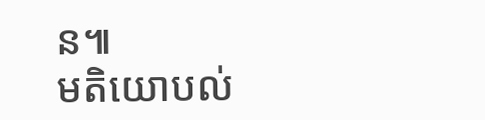ន៕
មតិយោបល់